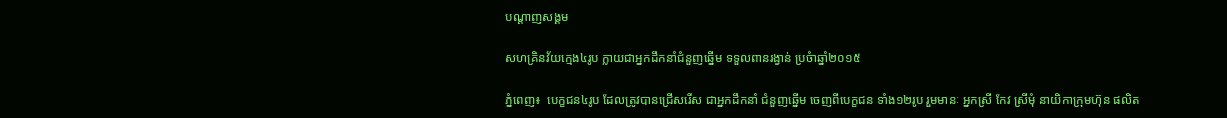បណ្តាញសង្គម

សហគ្រិនវ័យក្មេង៤រូប ក្លាយជាអ្នកដឹកនាំជំនួញឆ្នើម ទទួលពានរង្វាន់ ប្រចំាឆ្នាំ២០១៥

ភ្នំពេញ៖  បេក្ខជន៤រូប ដែលត្រូវបានជ្រើសរើស ជាអ្នកដឹកនាំ ជំនួញឆ្នើម ចេញពីបេក្ខជន ទាំង១២រូប រួមមានៈ អ្នកស្រី កែវ ស្រីមុំ នាយិកាក្រុមហ៊ុន ផលិត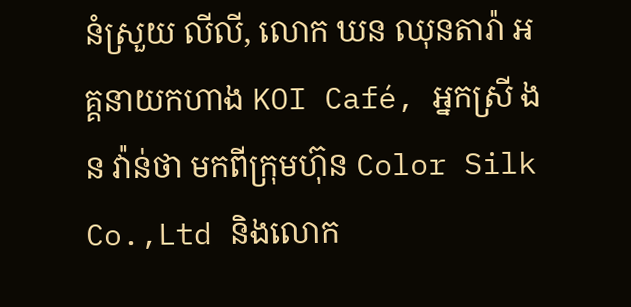នំស្រួយ លីលី, លោក ឃន ឈុនតារ៉ា អគ្គនាយកហាង KOI Café, អ្នកស្រី ងន វ៉ាន់ថា មកពីក្រុមហ៊ុន Color Silk Co.,Ltd និងលោក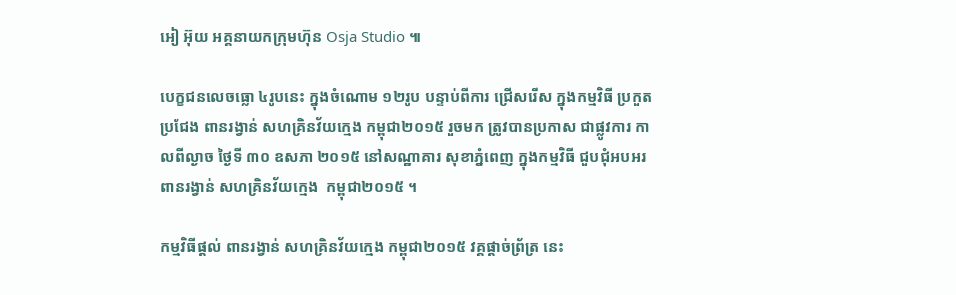អៀ អ៊ុយ អគ្គនាយកក្រុមហ៊ុន Osja Studio ៕

បេក្ខជនលេចធ្លោ ៤រូបនេះ ក្នុងចំណោម ១២រូប បន្ទាប់ពីការ ជ្រើសរើស ក្នុងកម្មវិធី ប្រកួតប្រជែង ពានរង្វាន់ សហគ្រិនវ័យក្មេង កម្ពុជា២០១៥ រួចមក ត្រូវបានប្រកាស ជាផ្លូវការ កាលពីល្ងាច ថ្ងៃទី ៣០ ឧសភា ២០១៥ នៅសណ្ឋាគារ សុខាភ្នំពេញ ក្នុងកម្មវិធី ជួបជុំអបអរ ពានរង្វាន់ សហគ្រិនវ័យក្មេង  កម្ពុជា២០១៥ ។

កម្មវិធីផ្ដល់ ពានរង្វាន់ សហគ្រិនវ័យក្មេង កម្ពុជា២០១៥ វគ្គផ្ដាច់ព្រ័ត្រ នេះ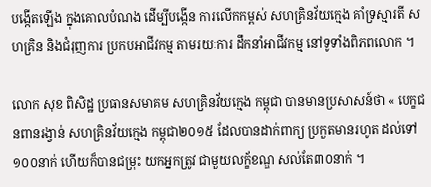បង្កើតឡើង ក្នុងគោលបំណង ដើម្បីបង្កើន ការលើកកម្ពស់ សហគ្រិនវ័យក្មេង គាំទ្រស្មារតី សហគ្រិន និងជំរុញការ ប្រកបអាជីវកម្ម តាមរយៈការ ដឹកនាំអាជីវកម្ម នៅទូទាំងពិភពលោក ។

លោក សុខ ពិសិដ្ឋ ប្រធានសមាគម សហគ្រិនវ័យក្មេង កម្ពុជា បានមានប្រសាសន៍ថា « បេក្ខជនពានរង្វាន់ សហគ្រិនវ័យក្មេង កម្ពុជា២០១៥ ដែលបានដាក់ពាក្យ ប្រកួតមានរហូត ដល់ទៅ១០០នាក់ ហើយក៏បានជម្រុះ យកអ្នកត្រូវ ជាមួយលក្ខ័ខណ្ឌ សល់តែ៣០នាក់ ។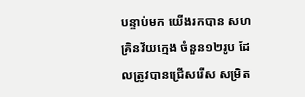បន្ទាប់មក យើងរកបាន សហគ្រិនវ័យក្មេង ចំនួន១២រូប ដែលត្រូវបានជ្រើសរើស សម្រិត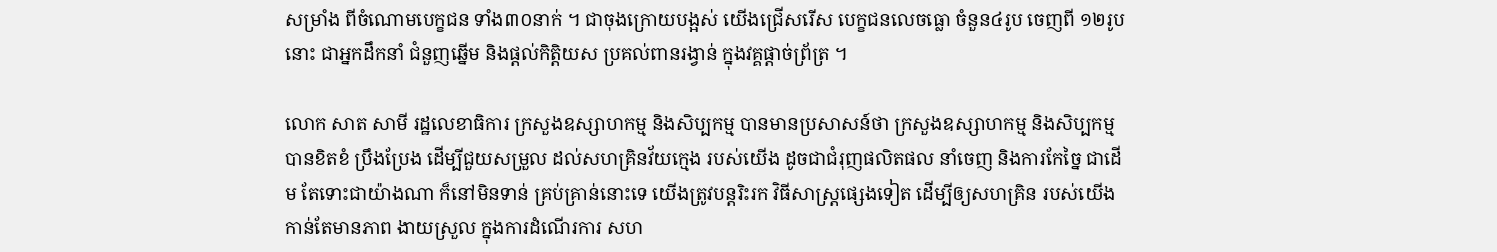សម្រាំង ពីចំណោមបេក្ខជន ទាំង៣០នាក់ ។ ជាចុងក្រោយបង្អស់ យើងជ្រើសរើស បេក្ខជនលេចធ្លោ ចំនួន៤រូប ចេញពី ១២រូបនោះ ជាអ្នកដឹកនាំ ជំនួញឆ្នើម និងផ្ដល់កិត្តិយស ប្រគល់ពានរង្វាន់ ក្នុងវគ្គផ្ដាច់ព្រ័ត្រ ។

លោក សាត សាមី រដ្ឋលេខាធិការ ក្រសួងឧស្សាហកម្ម និងសិប្បកម្ម បានមានប្រសាសន៍ថា ក្រសួងឧស្សាហកម្ម និងសិប្បកម្ម បានខិតខំ ប្រឹងប្រែង ដើម្បីជួយសម្រួល ដល់សហគ្រិនវ័យក្មេង របស់យើង ដូចជាជំរុញផលិតផល នាំចេញ និងការកែច្នៃ ជាដើម តែទោះជាយ៉ាងណា ក៏នៅមិនទាន់ គ្រប់គ្រាន់នោះទេ យើងត្រូវបន្តរិះរក វិធីសាស្ត្រផ្សេងទៀត ដើម្បីឲ្យសហគ្រិន របស់យើង កាន់តែមានភាព ងាយស្រួល ក្នុងការដំណើរការ សហ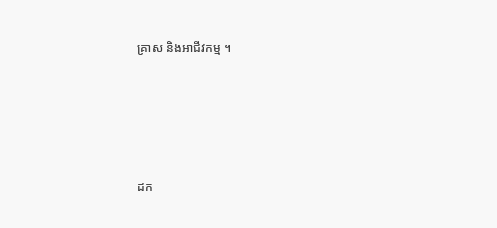គ្រាស និងអាជីវកម្ម ។





ដក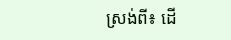ស្រង់ពី៖ ដើ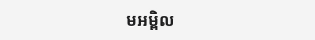មអម្ពិល